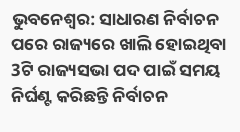ଭୁବନେଶ୍ବର: ସାଧାରଣ ନିର୍ବାଚନ ପରେ ରାଜ୍ୟରେ ଖାଲି ହୋଇଥିବା 3ଟି ରାଜ୍ୟସଭା ପଦ ପାଇଁ ସମୟ ନିର୍ଘଣ୍ଟ କରିଛନ୍ତି ନିର୍ବାଚନ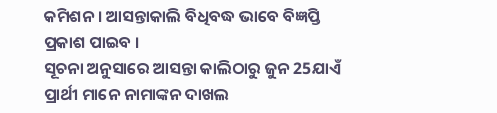କମିଶନ । ଆସନ୍ତାକାଲି ବିଧିବଦ୍ଧ ଭାବେ ବିଜ୍ଞପ୍ତି ପ୍ରକାଶ ପାଇବ ।
ସୂଚନା ଅନୁସାରେ ଆସନ୍ତା କାଲିଠାରୁ ଜୁନ 25ଯାଏଁ ପ୍ରାର୍ଥୀ ମାନେ ନାମାଙ୍କନ ଦାଖଲ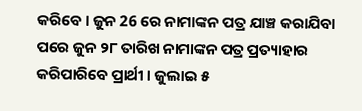କରିବେ । ଜୁନ 26 ରେ ନାମାଙ୍କନ ପତ୍ର ଯାଞ୍ଚ କରାଯିବା ପରେ ଜୁନ ୨୮ ତାରିଖ ନାମାଙ୍କନ ପତ୍ର ପ୍ରତ୍ୟାହାର କରିପାରିବେ ପ୍ରାର୍ଥୀ । ଜୁଲାଇ ୫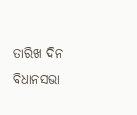ତାରିଖ ଦିନ ବିଧାନସଭା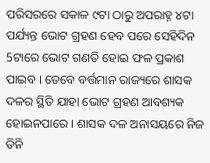ପରିସରରେ ସକାଳ ୯ଟା ଠାରୁ ଅପରାହ୍ନ ୪ଟା ପର୍ଯ୍ୟନ୍ତ ଭୋଟ ଗ୍ରହଣ ହେବ ପରେ ସେହିଦିନ 5ଟାରେ ଭୋଟ ଗଣତି ହୋଇ ଫଳ ପ୍ରକାଶ ପାଇବ । ତେବେ ବର୍ତ୍ତମାନ ରାଜ୍ୟରେ ଶାସକ ଦଳର ସ୍ଥିତି ଯାହା ଭୋଟ ଗ୍ରହଣ ଆବଶ୍ୟକ ହୋଇନପାରେ । ଶାସକ ଦଳ ଅନାସୟରେ ନିଜ ତିନି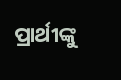ପ୍ରାର୍ଥୀଙ୍କୁ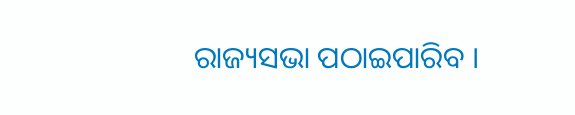ରାଜ୍ୟସଭା ପଠାଇପାରିବ ।